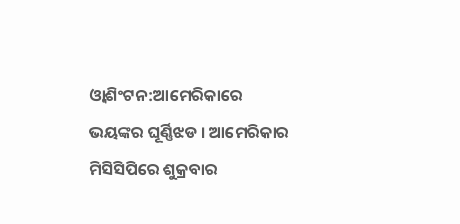ଓ୍ବାଶିଂଟନ:ଆମେରିକାରେ ଭୟଙ୍କର ଘୂର୍ଣ୍ଣିଝଡ । ଆମେରିକାର ମିସିସିପିରେ ଶୁକ୍ରବାର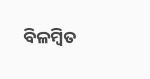ବିଳମ୍ବିତ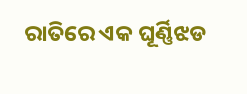ରାତିରେ ଏକ ଘୂର୍ଣ୍ଣିଝଡ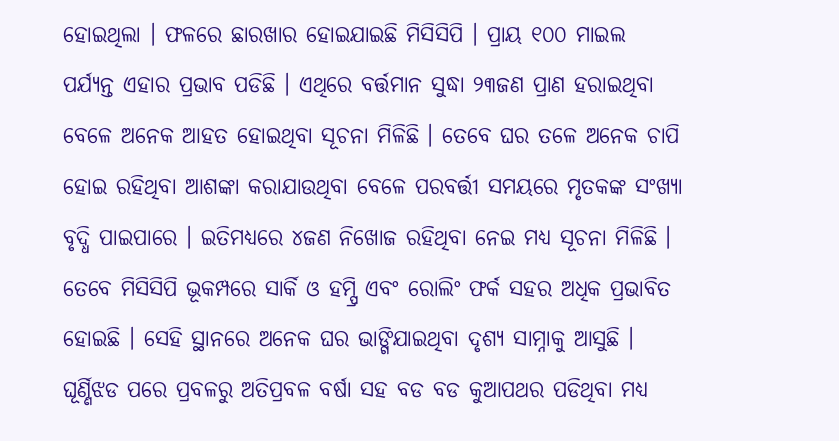ହୋଇଥିଲା । ଫଳରେ ଛାରଖାର ହୋଇଯାଇଛି ମିସିସିପି । ପ୍ରାୟ ୧୦୦ ମାଇଲ ପର୍ଯ୍ୟନ୍ତ ଏହାର ପ୍ରଭାବ ପଡିଛି । ଏଥିରେ ବର୍ତ୍ତମାନ ସୁଦ୍ଧା ୨୩ଜଣ ପ୍ରାଣ ହରାଇଥିବା ବେଳେ ଅନେକ ଆହତ ହୋଇଥିବା ସୂଚନା ମିଳିଛି । ତେବେ ଘର ତଳେ ଅନେକ ଚାପି ହୋଇ ରହିଥିବା ଆଶଙ୍କା କରାଯାଉଥିବା ବେଳେ ପରବର୍ତ୍ତୀ ସମୟରେ ମୃତକଙ୍କ ସଂଖ୍ୟା ବୃଦ୍ଧି ପାଇପାରେ । ଇତିମଧ୍ୟରେ ୪ଜଣ ନିଖୋଜ ରହିଥିବା ନେଇ ମଧ୍ୟ ସୂଚନା ମିଳିଛି ।
ତେବେ ମିସିସିପି ଭୂକମ୍ପରେ ସାର୍କି ଓ ହମ୍ପ୍ରି ଏବଂ ରୋଲିଂ ଫର୍କ ସହର ଅଧିକ ପ୍ରଭାବିତ ହୋଇଛି । ସେହି ସ୍ଥାନରେ ଅନେକ ଘର ଭାଙ୍ଗିଯାଇଥିବା ଦୃଶ୍ୟ ସାମ୍ନାକୁ ଆସୁଛି । ଘୂର୍ଣ୍ଣିଝଡ ପରେ ପ୍ରବଳରୁ ଅତିପ୍ରବଳ ବର୍ଷା ସହ ବଡ ବଡ କୁଆପଥର ପଡିଥିବା ମଧ୍ୟ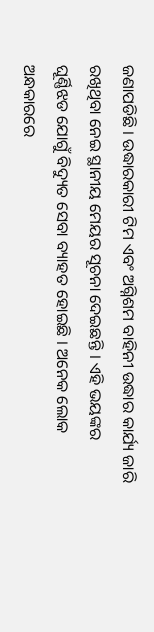ଜଣାପଡିଛି । ଉଦ୍ଧାରକାରୀ ଟିମ ଏବଂ ଅଗ୍ନିଶମ ବାହିନୀ ଉଦ୍ଧାର କାର୍ଯ୍ୟ ଜାରି ରଖିଥିବା ନେଇ ସ୍ଥାନୀୟ ମେୟର ସୂଚନା ଦେଇଛନ୍ତି । ଏହି ଭୟଙ୍କର ଘୂର୍ଣ୍ଣିଝଡ ଯୋଗୁଁ ବିଦ୍ୟୁତ ସେବା ବ୍ୟାହତ ହୋଇଛି । ଅନେକ ଲୋକ ଅନ୍ଧକାରରେ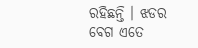ରହିଛନ୍ତି । ଝଡର ବେଗ ଏତେ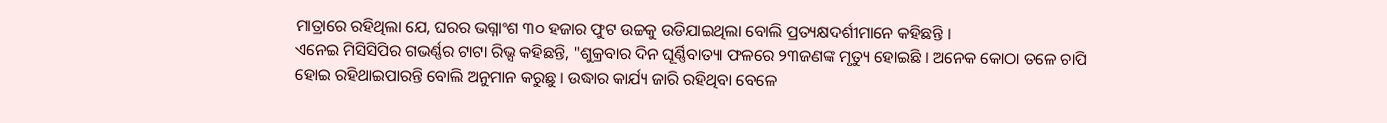ମାତ୍ରାରେ ରହିଥିଲା ଯେ, ଘରର ଭଗ୍ନାଂଶ ୩୦ ହଜାର ଫୁଟ ଉଚ୍ଚକୁ ଉଡିଯାଇଥିଲା ବୋଲି ପ୍ରତ୍ୟକ୍ଷଦର୍ଶୀମାନେ କହିଛନ୍ତି ।
ଏନେଇ ମିସିସିପିର ଗଭର୍ଣ୍ଣର ଟାଟା ରିଭ୍ସ କହିଛନ୍ତି, "ଶୁକ୍ରବାର ଦିନ ଘୂର୍ଣ୍ଣିବାତ୍ୟା ଫଳରେ ୨୩ଜଣଙ୍କ ମୃତ୍ୟୁ ହୋଇଛି । ଅନେକ କୋଠା ତଳେ ଚାପି ହୋଇ ରହିଥାଇପାରନ୍ତି ବୋଲି ଅନୁମାନ କରୁଛୁ । ଉଦ୍ଧାର କାର୍ଯ୍ୟ ଜାରି ରହିଥିବା ବେଳେ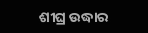ଶୀଘ୍ର ଉଦ୍ଧାର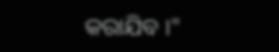କରାଯିବ ।"